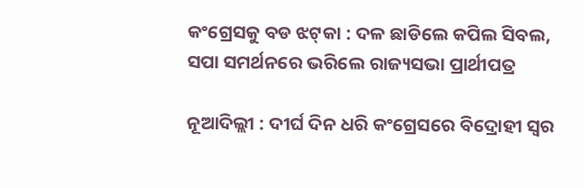କଂଗ୍ରେସକୁ ବଡ ଝଟ୍‌କା : ଦଳ ଛାଡିଲେ କପିଲ ସିବଲ, ସପା ସମର୍ଥନରେ ଭରିଲେ ରାଜ୍ୟସଭା ପ୍ରାର୍ଥୀପତ୍ର

ନୂଆଦିଲ୍ଲୀ : ଦୀର୍ଘ ଦିନ ଧରି କଂଗ୍ରେସରେ ବିଦ୍ରୋହୀ ସ୍ୱର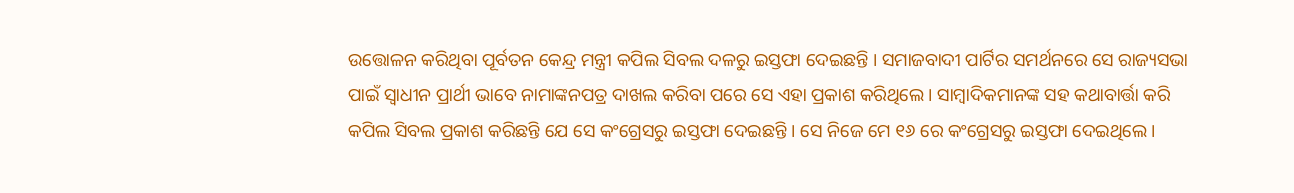ଉତ୍ତୋଳନ କରିଥିବା ପୂର୍ବତନ କେନ୍ଦ୍ର ମନ୍ତ୍ରୀ କପିଲ ସିବଲ ଦଳରୁ ଇସ୍ତଫା ଦେଇଛନ୍ତି । ସମାଜବାଦୀ ପାର୍ଟିର ସମର୍ଥନରେ ସେ ରାଜ୍ୟସଭା ପାଇଁ ସ୍ୱାଧୀନ ପ୍ରାର୍ଥୀ ଭାବେ ନାମାଙ୍କନପତ୍ର ଦାଖଲ କରିବା ପରେ ସେ ଏହା ପ୍ରକାଶ କରିଥିଲେ । ସାମ୍ବାଦିକମାନଙ୍କ ସହ କଥାବାର୍ତ୍ତା କରି କପିଲ ସିବଲ ପ୍ରକାଶ କରିଛନ୍ତି ଯେ ସେ କଂଗ୍ରେସରୁ ଇସ୍ତଫା ଦେଇଛନ୍ତି । ସେ ନିଜେ ମେ ୧୬ ରେ କଂଗ୍ରେସରୁ ଇସ୍ତଫା ଦେଇଥିଲେ ।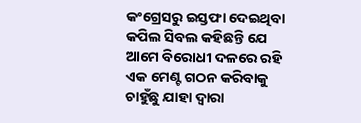କଂଗ୍ରେସରୁ ଇସ୍ତଫା ଦେଇଥିବା କପିଲ ସିବଲ କହିଛନ୍ତି ଯେ ଆମେ ବିରୋଧୀ ଦଳରେ ରହି ଏକ ମେଣ୍ଟ ଗଠନ କରିବାକୁ ଚାହୁଁଛୁ ଯାହା ଦ୍ୱାରା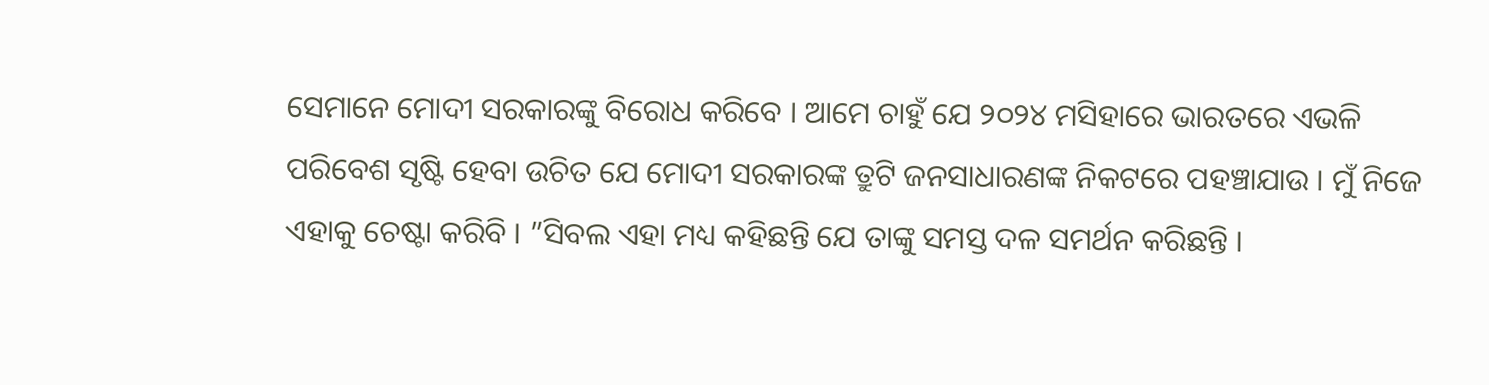ସେମାନେ ମୋଦୀ ସରକାରଙ୍କୁ ବିରୋଧ କରିବେ । ଆମେ ଚାହୁଁ ଯେ ୨୦୨୪ ମସିହାରେ ଭାରତରେ ଏଭଳି ପରିବେଶ ସୃଷ୍ଟି ହେବା ଉଚିତ ଯେ ମୋଦୀ ସରକାରଙ୍କ ତ୍ରୁଟି ଜନସାଧାରଣଙ୍କ ନିକଟରେ ପହଞ୍ଚାଯାଉ । ମୁଁ ନିଜେ ଏହାକୁ ଚେଷ୍ଟା କରିବି । ”ସିବଲ ଏହା ମଧ୍ୟ କହିଛନ୍ତି ଯେ ତାଙ୍କୁ ସମସ୍ତ ଦଳ ସମର୍ଥନ କରିଛନ୍ତି ।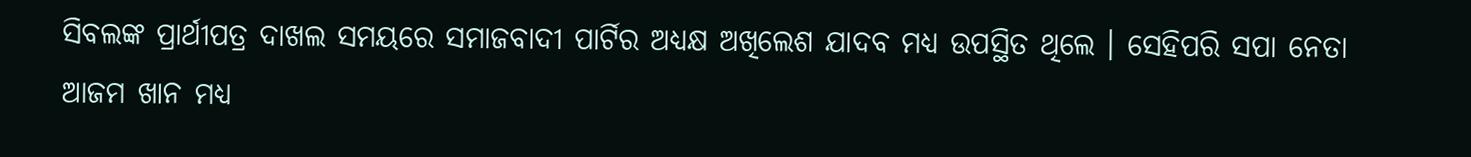ସିବଲଙ୍କ ପ୍ରାର୍ଥୀପତ୍ର ଦାଖଲ ସମୟରେ ସମାଜବାଦୀ ପାର୍ଟିର ଅଧ୍ୟକ୍ଷ ଅଖିଲେଶ ଯାଦବ ମଧ୍ୟ ଉପସ୍ଥିତ ଥିଲେ । ସେହିପରି ସପା ନେତା ଆଜମ ଖାନ ମଧ୍ୟ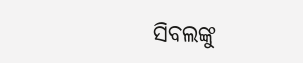ସିବଲଙ୍କୁ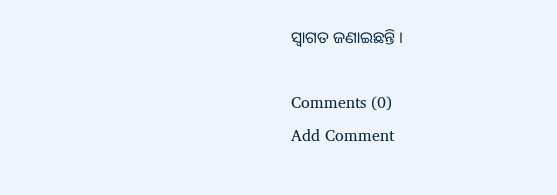ସ୍ୱାଗତ ଜଣାଇଛନ୍ତି ।

Comments (0)
Add Comment